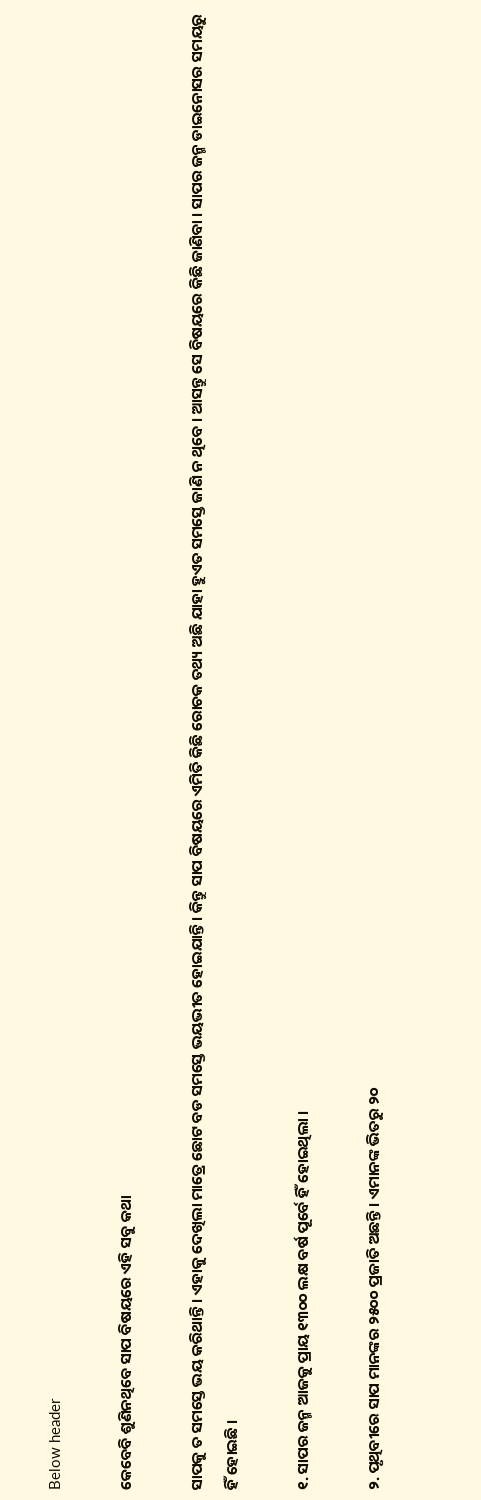Below header

କେବେବି ଶୁଣିନଥିବେ ସାପ ବିଷୟରେ ଏହି ସବୁ କଥା

ସାପକୁ ତ ସମସ୍ତେ ଭୟ କରିଥାନ୍ତି । ଏହାକୁ ଦେଖିଲା ମାତ୍ରେ ଛୋଟ ବଡ ସମସ୍ତେ ଭୟଭୀତ ହୋଇଯାନ୍ତି । କିନ୍ତୁ ସାପ ବିଷୟରେ ଏମିତି କିଛି ରୋଚକ ତଥ୍ୟ ଅଛି ଯାହା ହୁଏତ ସମସ୍ତେ ଜାଣି ନ ଥିବେ । ଆସନ୍ତୁ ସେ ବିଷୟରେ କିଛି ଜାଣିବା । ସାପର ଜନ୍ମ ଡାଇନୋସର ସମୟରୁ ହିଁ ହୋଇଛି ।

୧. ସାପର ଜନ୍ମ ଆଜକୁ ପ୍ରାୟ ୧୩୦୦ ଲକ୍ଷ ବର୍ଷ ପୂର୍ବେ ହିଁ ହୋଇଥିଲା ।

୨. ପୃଥିବୀରେ ସାପ ମାନଙ୍କର ୨୫୦୦ ପ୍ରଜାତି ଅଛନ୍ତି । ଏମାନଙ୍କ ଭିତରୁ ୨୦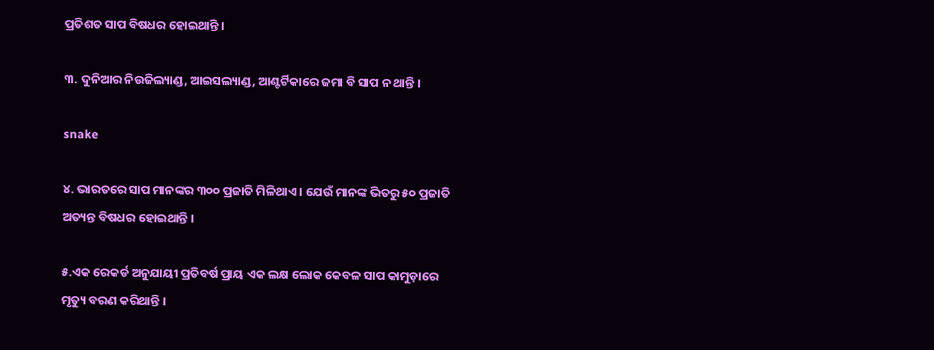ପ୍ରତିଶତ ସାପ ବିଷଧର ହୋଇଥାନ୍ତି ।

୩. ଦୁନିଆର ନିଉଜିଲ୍ୟାଣ୍ଡ, ଆଇସଲ୍ୟାଣ୍ଡ, ଆଣ୍ଟର୍ଟିକାରେ ଜମା ବି ସାପ ନ ଥାନ୍ତି ।

snake

୪. ଭାରତରେ ସାପ ମାନଙ୍କର ୩୦୦ ପ୍ରଜାତି ମିଳିଥାଏ । ଯେଉଁ ମାନଙ୍କ ଭିତରୁ ୫୦ ପ୍ରଜାତି ଅତ୍ୟନ୍ତ ବିଷଧର ହୋଇଥାନ୍ତି ।

୫.ଏକ ରେକର୍ଡ ଅନୁଯାୟୀ ପ୍ରତିବର୍ଷ ପ୍ରାୟ ଏକ ଲକ୍ଷ ଲୋକ କେବଳ ସାପ କାମୁଡ଼ାରେ ମୃତ୍ୟୁ ବରଣ କରିଥାନ୍ତି ।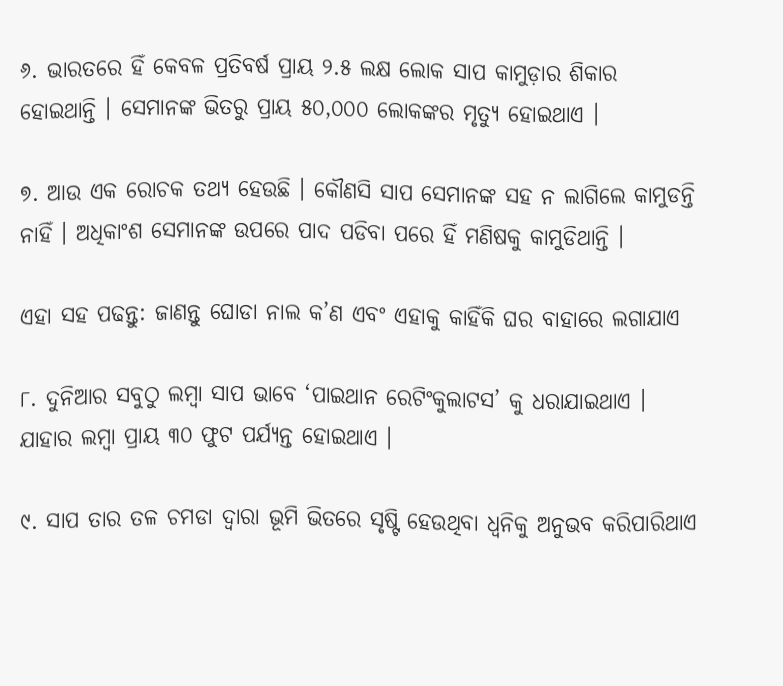୬. ଭାରତରେ ହିଁ କେବଳ ପ୍ରତିବର୍ଷ ପ୍ରାୟ ୨.୫ ଲକ୍ଷ ଲୋକ ସାପ କାମୁଡ଼ାର ଶିକାର ହୋଇଥାନ୍ତି । ସେମାନଙ୍କ ଭିତରୁ ପ୍ରାୟ ୫୦,୦୦୦ ଲୋକଙ୍କର ମୃତ୍ୟୁ ହୋଇଥାଏ ।

୭. ଆଉ ଏକ ରୋଚକ ତଥ୍ୟ ହେଉଛି । କୌଣସି ସାପ ସେମାନଙ୍କ ସହ ନ ଲାଗିଲେ କାମୁଡନ୍ତି ନାହିଁ । ଅଧିକାଂଶ ସେମାନଙ୍କ ଉପରେ ପାଦ ପଡିବା ପରେ ହିଁ ମଣିଷକୁ କାମୁଡିଥାନ୍ତି ।

ଏହା ସହ ପଢନ୍ତୁ: ଜାଣନ୍ତୁ ଘୋଡା ନାଲ କ’ଣ ଏବଂ ଏହାକୁ କାହିଁକି ଘର ବାହାରେ ଲଗାଯାଏ

୮. ଦୁନିଆର ସବୁଠୁ ଲମ୍ବା ସାପ ଭାବେ ‘ପାଇଥାନ ରେଟିଂକୁଲାଟସ’ କୁ ଧରାଯାଇଥାଏ । ଯାହାର ଲମ୍ବା ପ୍ରାୟ ୩୦ ଫୁଟ ପର୍ଯ୍ୟନ୍ତ ହୋଇଥାଏ ।

୯. ସାପ ତାର ତଳ ଚମଡା ଦ୍ୱାରା ଭୂମି ଭିତରେ ସୃଷ୍ଟି ହେଉଥିବା ଧ୍ୱନିକୁ ଅନୁଭବ କରିପାରିଥାଏ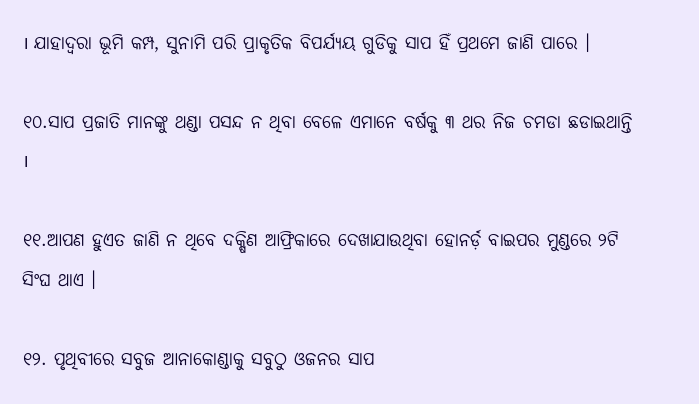। ଯାହାଦ୍ୱରା ଭୂମି କମ୍ପ, ସୁନାମି ପରି ପ୍ରାକୃତିକ ବିପର୍ଯ୍ୟୟ ଗୁଡିକୁ ସାପ ହିଁ ପ୍ରଥମେ ଜାଣି ପାରେ ।

୧୦.ସାପ ପ୍ରଜାତି ମାନଙ୍କୁ ଥଣ୍ଡା ପସନ୍ଦ ନ ଥିବା ବେଳେ ଏମାନେ ବର୍ଷକୁ ୩ ଥର ନିଜ ଚମଡା ଛଡାଇଥାନ୍ତି ।

୧୧.ଆପଣ ହୁଏତ ଜାଣି ନ ଥିବେ ଦକ୍ଷିଣ ଆଫ୍ରିକାରେ ଦେଖାଯାଉଥିବା ହୋନର୍ଡ଼ ବାଇପର ମୁଣ୍ଡରେ ୨ଟି ସିଂଘ ଥାଏ ।

୧୨. ପୃଥିବୀରେ ସବୁଜ ଆନାକୋଣ୍ଡାକୁ ସବୁଠୁ ଓଜନର ସାପ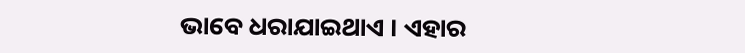ଭାବେ ଧରାଯାଇଥାଏ । ଏହାର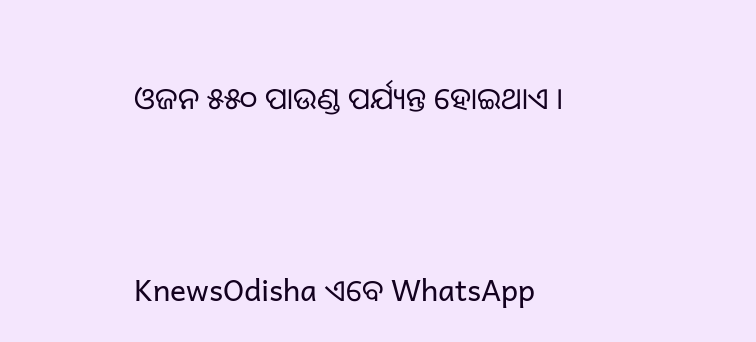ଓଜନ ୫୫୦ ପାଉଣ୍ଡ ପର୍ଯ୍ୟନ୍ତ ହୋଇଥାଏ ।


KnewsOdisha ଏବେ WhatsApp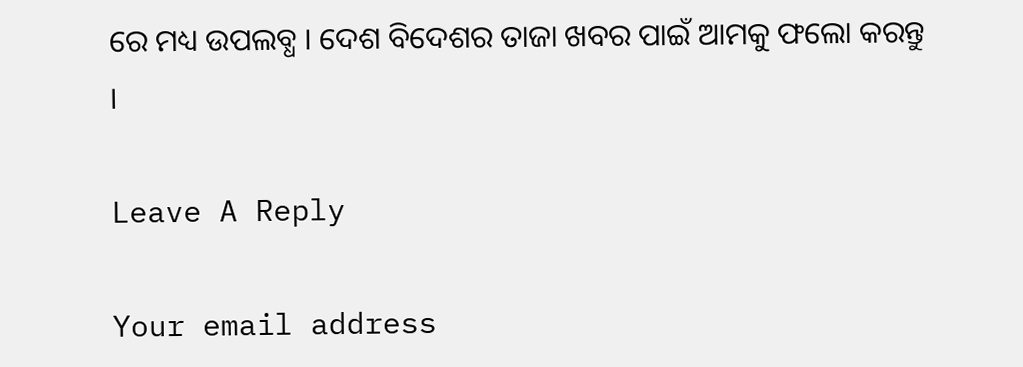ରେ ମଧ୍ୟ ଉପଲବ୍ଧ । ଦେଶ ବିଦେଶର ତାଜା ଖବର ପାଇଁ ଆମକୁ ଫଲୋ କରନ୍ତୁ ।

Leave A Reply

Your email address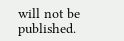will not be published.